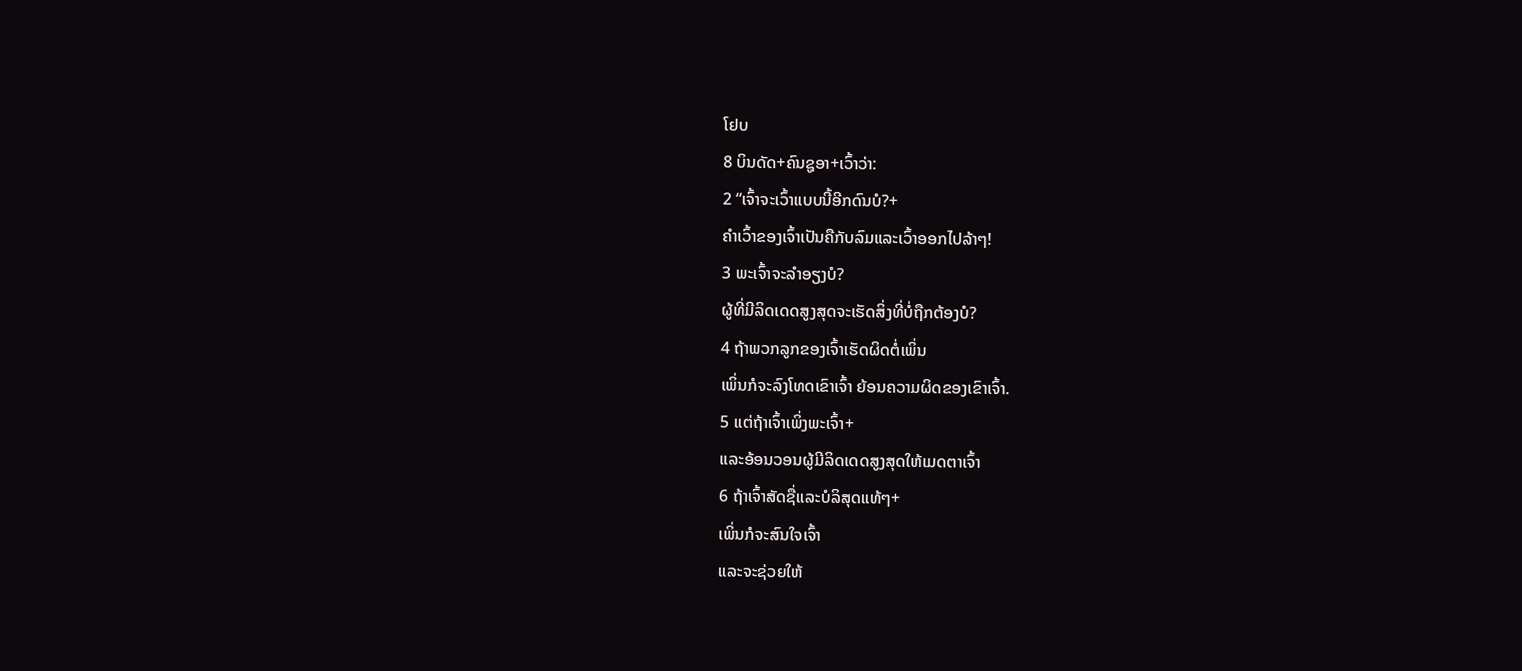ໂຢບ
8 ບິນດັດ+ຄົນຊູອາ+ເວົ້າວ່າ:
2 “ເຈົ້າຈະເວົ້າແບບນີ້ອີກດົນບໍ?+
ຄຳເວົ້າຂອງເຈົ້າເປັນຄືກັບລົມແລະເວົ້າອອກໄປລ້າໆ!
3 ພະເຈົ້າຈະລຳອຽງບໍ?
ຜູ້ທີ່ມີລິດເດດສູງສຸດຈະເຮັດສິ່ງທີ່ບໍ່ຖືກຕ້ອງບໍ?
4 ຖ້າພວກລູກຂອງເຈົ້າເຮັດຜິດຕໍ່ເພິ່ນ
ເພິ່ນກໍຈະລົງໂທດເຂົາເຈົ້າ ຍ້ອນຄວາມຜິດຂອງເຂົາເຈົ້າ.
5 ແຕ່ຖ້າເຈົ້າເພິ່ງພະເຈົ້າ+
ແລະອ້ອນວອນຜູ້ມີລິດເດດສູງສຸດໃຫ້ເມດຕາເຈົ້າ
6 ຖ້າເຈົ້າສັດຊື່ແລະບໍລິສຸດແທ້ໆ+
ເພິ່ນກໍຈະສົນໃຈເຈົ້າ
ແລະຈະຊ່ວຍໃຫ້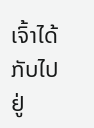ເຈົ້າໄດ້ກັບໄປຢູ່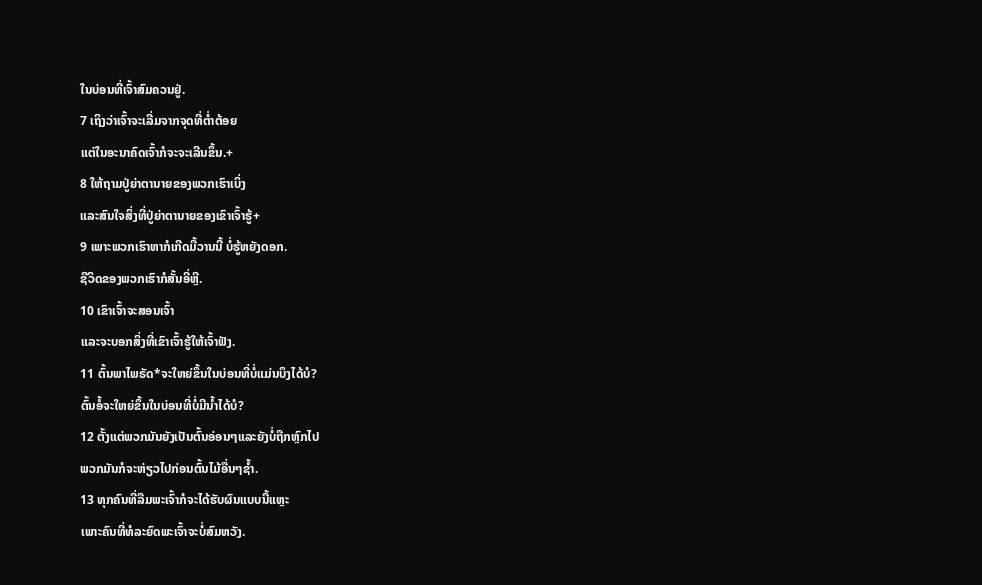ໃນບ່ອນທີ່ເຈົ້າສົມຄວນຢູ່.
7 ເຖິງວ່າເຈົ້າຈະເລີ່ມຈາກຈຸດທີ່ຕ່ຳຕ້ອຍ
ແຕ່ໃນອະນາຄົດເຈົ້າກໍຈະຈະເລີນຂຶ້ນ.+
8 ໃຫ້ຖາມປູ່ຍ່າຕານາຍຂອງພວກເຮົາເບິ່ງ
ແລະສົນໃຈສິ່ງທີ່ປູ່ຍ່າຕານາຍຂອງເຂົາເຈົ້າຮູ້+
9 ເພາະພວກເຮົາຫາກໍເກີດມື້ວານນີ້ ບໍ່ຮູ້ຫຍັງດອກ.
ຊີວິດຂອງພວກເຮົາກໍສັ້ນອີ່ຫຼີ.
10 ເຂົາເຈົ້າຈະສອນເຈົ້າ
ແລະຈະບອກສິ່ງທີ່ເຂົາເຈົ້າຮູ້ໃຫ້ເຈົ້າຟັງ.
11 ຕົ້ນພາໄພຣັດ*ຈະໃຫຍ່ຂຶ້ນໃນບ່ອນທີ່ບໍ່ແມ່ນບຶງໄດ້ບໍ?
ຕົ້ນອໍ້ຈະໃຫຍ່ຂຶ້ນໃນບ່ອນທີ່ບໍ່ມີນ້ຳໄດ້ບໍ?
12 ຕັ້ງແຕ່ພວກມັນຍັງເປັນຕົ້ນອ່ອນໆແລະຍັງບໍ່ຖືກຫຼົກໄປ
ພວກມັນກໍຈະຫ່ຽວໄປກ່ອນຕົ້ນໄມ້ອື່ນໆຊ້ຳ.
13 ທຸກຄົນທີ່ລືມພະເຈົ້າກໍຈະໄດ້ຮັບຜົນແບບນີ້ແຫຼະ
ເພາະຄົນທີ່ທໍລະຍົດພະເຈົ້າຈະບໍ່ສົມຫວັງ.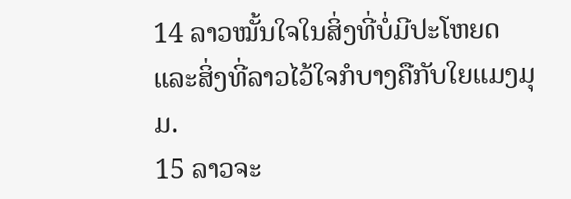14 ລາວໝັ້ນໃຈໃນສິ່ງທີ່ບໍ່ມີປະໂຫຍດ
ແລະສິ່ງທີ່ລາວໄວ້ໃຈກໍບາງຄືກັບໃຍແມງມຸມ.
15 ລາວຈະ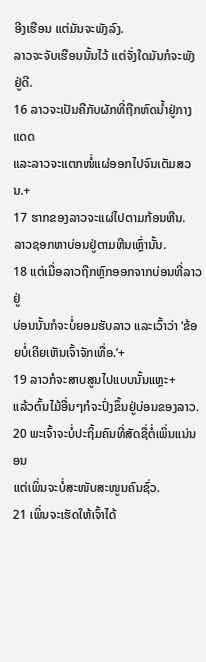ອີງເຮືອນ ແຕ່ມັນຈະພັງລົງ.
ລາວຈະຈັບເຮືອນນັ້ນໄວ້ ແຕ່ຈັ່ງໃດມັນກໍຈະພັງຢູ່ດີ.
16 ລາວຈະເປັນຄືກັບຜັກທີ່ຖືກຫົດນ້ຳຢູ່ກາງແດດ
ແລະລາວຈະແຕກໜໍ່ແຜ່ອອກໄປຈົນເຕັມສວນ.+
17 ຮາກຂອງລາວຈະແຜ່ໄປຕາມກ້ອນຫີນ.
ລາວຊອກຫາບ່ອນຢູ່ຕາມຫີນເຫຼົ່ານັ້ນ.
18 ແຕ່ເມື່ອລາວຖືກຫຼົກອອກຈາກບ່ອນທີ່ລາວຢູ່
ບ່ອນນັ້ນກໍຈະບໍ່ຍອມຮັບລາວ ແລະເວົ້າວ່າ ‘ຂ້ອຍບໍ່ເຄີຍເຫັນເຈົ້າຈັກເທື່ອ.’+
19 ລາວກໍຈະສາບສູນໄປແບບນັ້ນແຫຼະ+
ແລ້ວຕົ້ນໄມ້ອື່ນໆກໍຈະປົ່ງຂຶ້ນຢູ່ບ່ອນຂອງລາວ.
20 ພະເຈົ້າຈະບໍ່ປະຖິ້ມຄົນທີ່ສັດຊື່ຕໍ່ເພິ່ນແນ່ນອນ
ແຕ່ເພິ່ນຈະບໍ່ສະໜັບສະໜູນຄົນຊົ່ວ.
21 ເພິ່ນຈະເຮັດໃຫ້ເຈົ້າໄດ້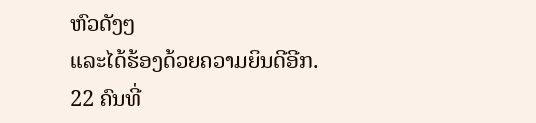ຫົວດັງໆ
ແລະໄດ້ຮ້ອງດ້ວຍຄວາມຍິນດີອີກ.
22 ຄົນທີ່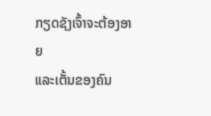ກຽດຊັງເຈົ້າຈະຕ້ອງອາຍ
ແລະເຕັ້ນຂອງຄົນ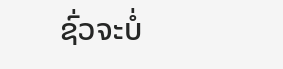ຊົ່ວຈະບໍ່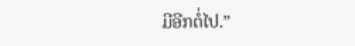ມີອີກຕໍ່ໄປ.”